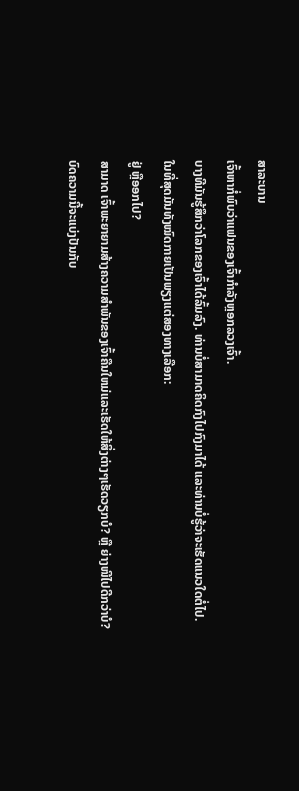ສາລະບານ
ເຈົ້າຫາກໍ່ພົບວ່າແຟນຂອງເຈົ້າກຳລັງຫຼອກລວງເຈົ້າ.
ບາງທີມັນຮູ້ສຶກວ່າໂລກຂອງເຈົ້າໄດ້ລົ້ມລົງ. ທ່ານບໍ່ສາມາດຄິດກົງໄປກົງມາໄດ້ ແລະທ່ານບໍ່ຮູ້ວ່າຈະເຮັດແນວໃດຕໍ່ໄປ.
ໃນທີ່ສຸດມັນທັງໝົດກາຍເປັນພຽງແຕ່ສອງທາງເລືອກ:
ຢູ່ ຫຼືອອກໄປ?
ສາມາດ ເຈົ້າພະຍາຍາມສ້າງຄວາມສໍາພັນຂອງເຈົ້າຄືນໃຫມ່ແລະເຮັດໃຫ້ສິ່ງຕ່າງໆເຮັດວຽກບໍ? ຫຼື ຍ່າງໜີໄປດີກວ່າບໍ?
ບົດຄວາມນີ້ຈະແບ່ງປັນກັບ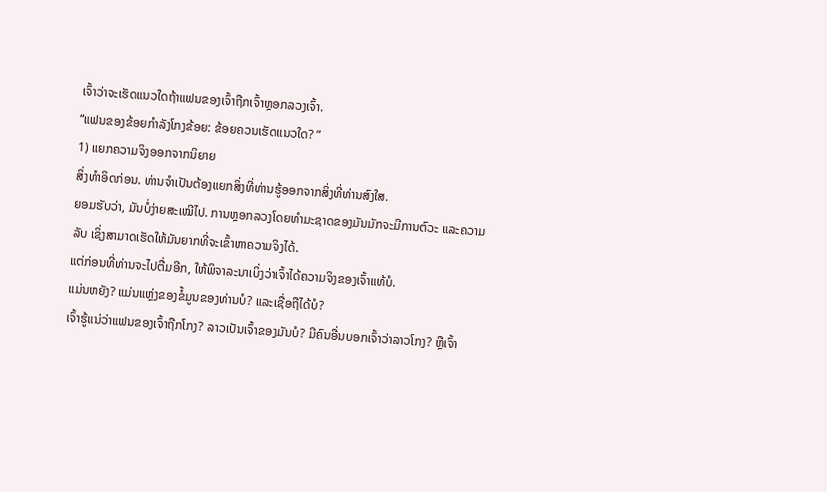ເຈົ້າວ່າຈະເຮັດແນວໃດຖ້າແຟນຂອງເຈົ້າຖືກເຈົ້າຫຼອກລວງເຈົ້າ.
“ແຟນຂອງຂ້ອຍກຳລັງໂກງຂ້ອຍ: ຂ້ອຍຄວນເຮັດແນວໃດ? ”
1) ແຍກຄວາມຈິງອອກຈາກນິຍາຍ
ສິ່ງທຳອິດກ່ອນ. ທ່ານຈໍາເປັນຕ້ອງແຍກສິ່ງທີ່ທ່ານຮູ້ອອກຈາກສິ່ງທີ່ທ່ານສົງໃສ.
ຍອມຮັບວ່າ, ມັນບໍ່ງ່າຍສະເໝີໄປ. ການຫຼອກລວງໂດຍທຳມະຊາດຂອງມັນມັກຈະມີການຕົວະ ແລະຄວາມລັບ ເຊິ່ງສາມາດເຮັດໃຫ້ມັນຍາກທີ່ຈະເຂົ້າຫາຄວາມຈິງໄດ້.
ແຕ່ກ່ອນທີ່ທ່ານຈະໄປຕື່ມອີກ, ໃຫ້ພິຈາລະນາເບິ່ງວ່າເຈົ້າໄດ້ຄວາມຈິງຂອງເຈົ້າແທ້ບໍ.
ແມ່ນຫຍັງ? ແມ່ນແຫຼ່ງຂອງຂໍ້ມູນຂອງທ່ານບໍ? ແລະເຊື່ອຖືໄດ້ບໍ?
ເຈົ້າຮູ້ແນ່ວ່າແຟນຂອງເຈົ້າຖືກໂກງ? ລາວເປັນເຈົ້າຂອງມັນບໍ? ມີຄົນອື່ນບອກເຈົ້າວ່າລາວໂກງ? ຫຼືເຈົ້າ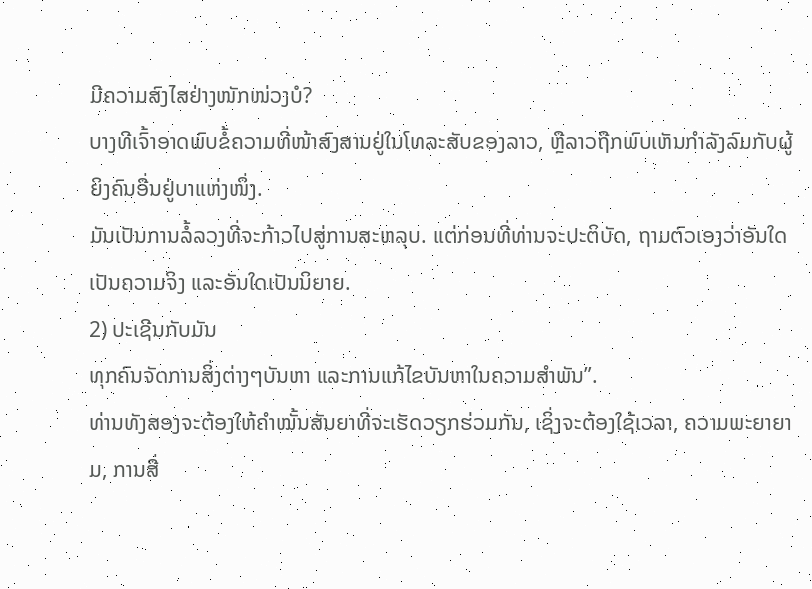ມີຄວາມສົງໄສຢ່າງໜັກໜ່ວງບໍ?
ບາງທີເຈົ້າອາດພົບຂໍ້ຄວາມທີ່ໜ້າສົງສານຢູ່ໃນໂທລະສັບຂອງລາວ, ຫຼືລາວຖືກພົບເຫັນກຳລັງລົມກັບຜູ້ຍິງຄົນອື່ນຢູ່ບາແຫ່ງໜຶ່ງ.
ມັນເປັນການລໍ້ລວງທີ່ຈະກ້າວໄປສູ່ການສະຫລຸບ. ແຕ່ກ່ອນທີ່ທ່ານຈະປະຕິບັດ, ຖາມຕົວເອງວ່າອັນໃດເປັນຄວາມຈິງ ແລະອັນໃດເປັນນິຍາຍ.
2) ປະເຊີນກັບມັນ
ທຸກຄົນຈັດການສິ່ງຕ່າງໆບັນຫາ ແລະການແກ້ໄຂບັນຫາໃນຄວາມສຳພັນ”.
ທ່ານທັງສອງຈະຕ້ອງໃຫ້ຄຳໝັ້ນສັນຍາທີ່ຈະເຮັດວຽກຮ່ວມກັນ, ເຊິ່ງຈະຕ້ອງໃຊ້ເວລາ, ຄວາມພະຍາຍາມ, ການສື່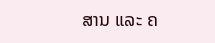ສານ ແລະ ຄ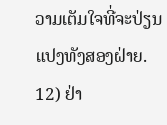ວາມເຕັມໃຈທີ່ຈະປ່ຽນແປງທັງສອງຝ່າຍ.
12) ຢ່າ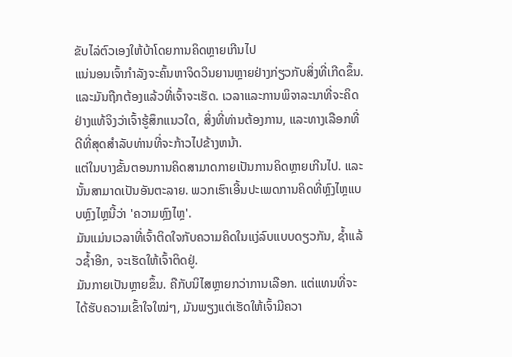ຂັບໄລ່ຕົວເອງໃຫ້ບ້າໂດຍການຄິດຫຼາຍເກີນໄປ
ແນ່ນອນເຈົ້າກຳລັງຈະຄົ້ນຫາຈິດວິນຍານຫຼາຍຢ່າງກ່ຽວກັບສິ່ງທີ່ເກີດຂຶ້ນ.
ແລະມັນຖືກຕ້ອງແລ້ວທີ່ເຈົ້າຈະເຮັດ. ເວລາແລະການພິຈາລະນາທີ່ຈະຄິດຢ່າງແທ້ຈິງວ່າເຈົ້າຮູ້ສຶກແນວໃດ, ສິ່ງທີ່ທ່ານຕ້ອງການ, ແລະທາງເລືອກທີ່ດີທີ່ສຸດສໍາລັບທ່ານທີ່ຈະກ້າວໄປຂ້າງຫນ້າ.
ແຕ່ໃນບາງຂັ້ນຕອນການຄິດສາມາດກາຍເປັນການຄິດຫຼາຍເກີນໄປ. ແລະນັ້ນສາມາດເປັນອັນຕະລາຍ. ພວກເຮົາເອີ້ນປະເພດການຄິດທີ່ຫຼົງໄຫຼແບບຫຼົງໄຫຼນີ້ວ່າ 'ຄວາມຫຼົງໄຫຼ'.
ມັນແມ່ນເວລາທີ່ເຈົ້າຕິດໃຈກັບຄວາມຄິດໃນແງ່ລົບແບບດຽວກັນ, ຊ້ຳແລ້ວຊ້ຳອີກ, ຈະເຮັດໃຫ້ເຈົ້າຕິດຢູ່.
ມັນກາຍເປັນຫຼາຍຂຶ້ນ. ຄືກັບນິໄສຫຼາຍກວ່າການເລືອກ. ແຕ່ແທນທີ່ຈະໄດ້ຮັບຄວາມເຂົ້າໃຈໃໝ່ໆ, ມັນພຽງແຕ່ເຮັດໃຫ້ເຈົ້າມີຄວາ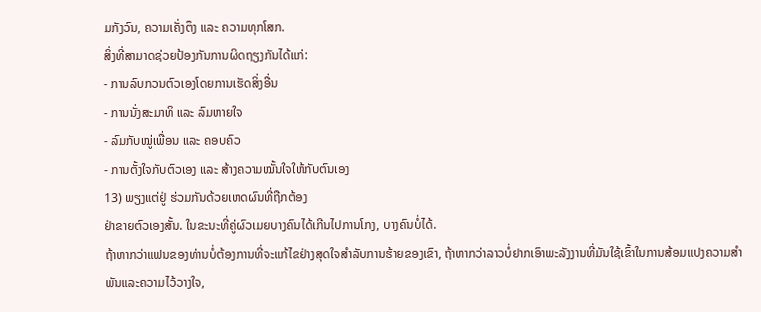ມກັງວົນ, ຄວາມເຄັ່ງຕຶງ ແລະ ຄວາມທຸກໂສກ.
ສິ່ງທີ່ສາມາດຊ່ວຍປ້ອງກັນການຜິດຖຽງກັນໄດ້ແກ່:
- ການລົບກວນຕົວເອງໂດຍການເຮັດສິ່ງອື່ນ
- ການນັ່ງສະມາທິ ແລະ ລົມຫາຍໃຈ
- ລົມກັບໝູ່ເພື່ອນ ແລະ ຄອບຄົວ
- ການຕັ້ງໃຈກັບຕົວເອງ ແລະ ສ້າງຄວາມໝັ້ນໃຈໃຫ້ກັບຕົນເອງ
13) ພຽງແຕ່ຢູ່ ຮ່ວມກັນດ້ວຍເຫດຜົນທີ່ຖືກຕ້ອງ
ຢ່າຂາຍຕົວເອງສັ້ນ. ໃນຂະນະທີ່ຄູ່ຜົວເມຍບາງຄົນໄດ້ເກີນໄປການໂກງ, ບາງຄົນບໍ່ໄດ້.
ຖ້າຫາກວ່າແຟນຂອງທ່ານບໍ່ຕ້ອງການທີ່ຈະແກ້ໄຂຢ່າງສຸດໃຈສໍາລັບການຮ້າຍຂອງເຂົາ, ຖ້າຫາກວ່າລາວບໍ່ຢາກເອົາພະລັງງານທີ່ມັນໃຊ້ເຂົ້າໃນການສ້ອມແປງຄວາມສຳພັນແລະຄວາມໄວ້ວາງໃຈ,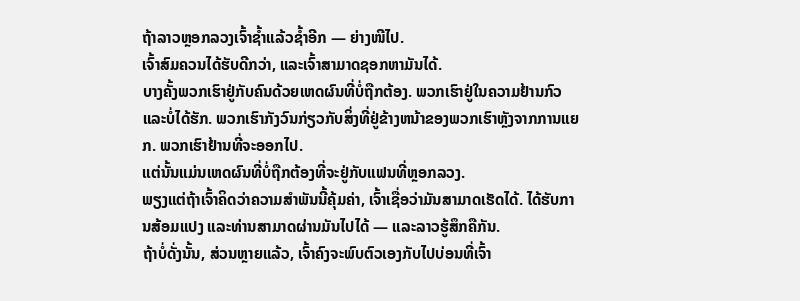ຖ້າລາວຫຼອກລວງເຈົ້າຊໍ້າແລ້ວຊໍ້າອີກ — ຍ່າງໜີໄປ.
ເຈົ້າສົມຄວນໄດ້ຮັບດີກວ່າ, ແລະເຈົ້າສາມາດຊອກຫາມັນໄດ້.
ບາງຄັ້ງພວກເຮົາຢູ່ກັບຄົນດ້ວຍເຫດຜົນທີ່ບໍ່ຖືກຕ້ອງ. ພວກເຮົາຢູ່ໃນຄວາມຢ້ານກົວແລະບໍ່ໄດ້ຮັກ. ພວກເຮົາກັງວົນກ່ຽວກັບສິ່ງທີ່ຢູ່ຂ້າງຫນ້າຂອງພວກເຮົາຫຼັງຈາກການແຍກ. ພວກເຮົາຢ້ານທີ່ຈະອອກໄປ.
ແຕ່ນັ້ນແມ່ນເຫດຜົນທີ່ບໍ່ຖືກຕ້ອງທີ່ຈະຢູ່ກັບແຟນທີ່ຫຼອກລວງ.
ພຽງແຕ່ຖ້າເຈົ້າຄິດວ່າຄວາມສຳພັນນີ້ຄຸ້ມຄ່າ, ເຈົ້າເຊື່ອວ່າມັນສາມາດເຮັດໄດ້. ໄດ້ຮັບການສ້ອມແປງ ແລະທ່ານສາມາດຜ່ານມັນໄປໄດ້ — ແລະລາວຮູ້ສຶກຄືກັນ.
ຖ້າບໍ່ດັ່ງນັ້ນ, ສ່ວນຫຼາຍແລ້ວ, ເຈົ້າຄົງຈະພົບຕົວເອງກັບໄປບ່ອນທີ່ເຈົ້າ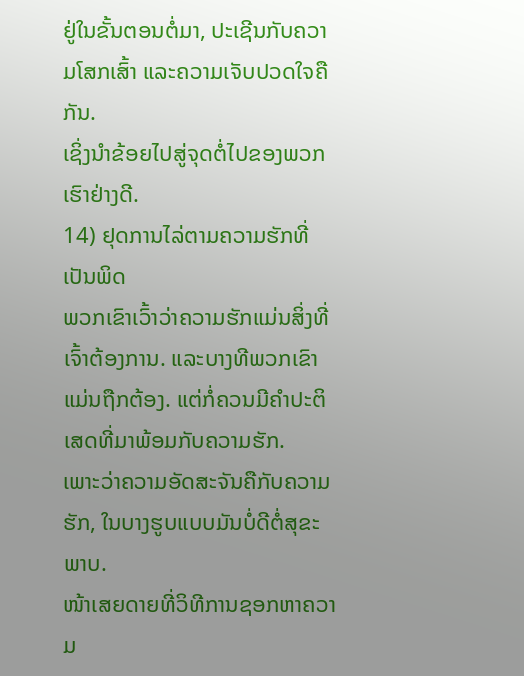ຢູ່ໃນຂັ້ນຕອນຕໍ່ມາ, ປະເຊີນກັບຄວາມໂສກເສົ້າ ແລະຄວາມເຈັບປວດໃຈຄືກັນ.
ເຊິ່ງນຳຂ້ອຍໄປສູ່ຈຸດຕໍ່ໄປຂອງພວກເຮົາຢ່າງດີ.
14) ຢຸດການໄລ່ຕາມຄວາມຮັກທີ່ເປັນພິດ
ພວກເຂົາເວົ້າວ່າຄວາມຮັກແມ່ນສິ່ງທີ່ເຈົ້າຕ້ອງການ. ແລະບາງທີພວກເຂົາແມ່ນຖືກຕ້ອງ. ແຕ່ກໍ່ຄວນມີຄຳປະຕິເສດທີ່ມາພ້ອມກັບຄວາມຮັກ.
ເພາະວ່າຄວາມອັດສະຈັນຄືກັບຄວາມຮັກ, ໃນບາງຮູບແບບມັນບໍ່ດີຕໍ່ສຸຂະພາບ.
ໜ້າເສຍດາຍທີ່ວິທີການຊອກຫາຄວາມ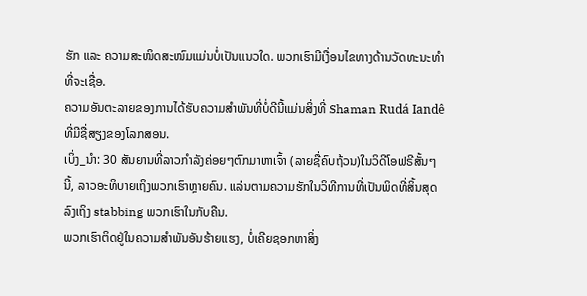ຮັກ ແລະ ຄວາມສະໜິດສະໜົມແມ່ນບໍ່ເປັນແນວໃດ. ພວກເຮົາມີເງື່ອນໄຂທາງດ້ານວັດທະນະທໍາທີ່ຈະເຊື່ອ.
ຄວາມອັນຕະລາຍຂອງການໄດ້ຮັບຄວາມສຳພັນທີ່ບໍ່ດີນີ້ແມ່ນສິ່ງທີ່ Shaman Rudá Iandê ທີ່ມີຊື່ສຽງຂອງໂລກສອນ.
ເບິ່ງ_ນຳ: 30 ສັນຍານທີ່ລາວກຳລັງຄ່ອຍໆຕົກມາຫາເຈົ້າ (ລາຍຊື່ຄົບຖ້ວນ)ໃນວິດີໂອຟຣີສັ້ນໆນີ້, ລາວອະທິບາຍເຖິງພວກເຮົາຫຼາຍຄົນ. ແລ່ນຕາມຄວາມຮັກໃນວິທີການທີ່ເປັນພິດທີ່ສິ້ນສຸດລົງເຖິງ stabbing ພວກເຮົາໃນກັບຄືນ.
ພວກເຮົາຕິດຢູ່ໃນຄວາມສຳພັນອັນຮ້າຍແຮງ, ບໍ່ເຄີຍຊອກຫາສິ່ງ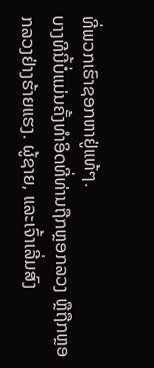ທີ່ພວກເຮົາຊອກຫາຢູ່ແທ້ໆ.
ບາງທີນີ້ບໍ່ແມ່ນຄັ້ງທຳອິດທີ່ທ່ານຖືກຫຼອກລວງ ຫຼືຖືກຫຼອກລວງຢ່າງຮ້າຍແຮງ. ຜູ້ຊາຍ, ແລະເຈົ້າເລີ່ມສົງ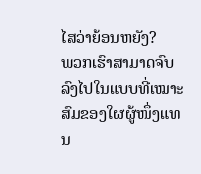ໄສວ່າຍ້ອນຫຍັງ?
ພວກເຮົາສາມາດຈົບລົງໄປໃນແບບທີ່ເໝາະສົມຂອງໃຜຜູ້ໜຶ່ງແທນ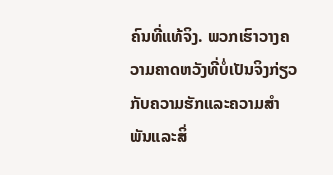ຄົນທີ່ແທ້ຈິງ. ພວກເຮົາວາງຄວາມຄາດຫວັງທີ່ບໍ່ເປັນຈິງກ່ຽວກັບຄວາມຮັກແລະຄວາມສໍາພັນແລະສິ່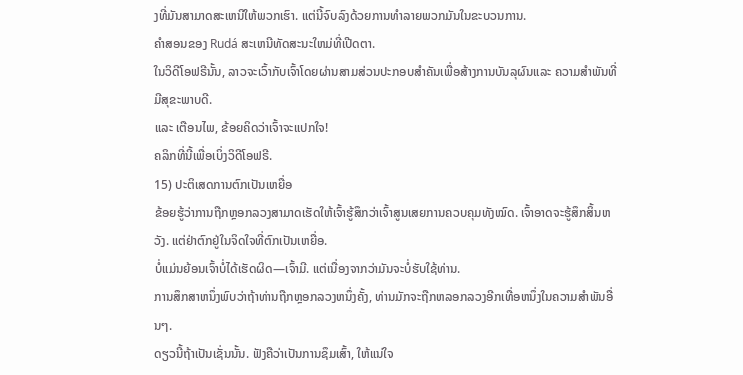ງທີ່ມັນສາມາດສະເຫນີໃຫ້ພວກເຮົາ. ແຕ່ນີ້ຈົບລົງດ້ວຍການທໍາລາຍພວກມັນໃນຂະບວນການ.
ຄໍາສອນຂອງ Rudá ສະເຫນີທັດສະນະໃຫມ່ທີ່ເປີດຕາ.
ໃນວິດີໂອຟຣີນັ້ນ, ລາວຈະເວົ້າກັບເຈົ້າໂດຍຜ່ານສາມສ່ວນປະກອບສໍາຄັນເພື່ອສ້າງການບັນລຸຜົນແລະ ຄວາມສຳພັນທີ່ມີສຸຂະພາບດີ.
ແລະ ເຕືອນໄພ, ຂ້ອຍຄິດວ່າເຈົ້າຈະແປກໃຈ!
ຄລິກທີ່ນີ້ເພື່ອເບິ່ງວິດີໂອຟຣີ.
15) ປະຕິເສດການຕົກເປັນເຫຍື່ອ
ຂ້ອຍຮູ້ວ່າການຖືກຫຼອກລວງສາມາດເຮັດໃຫ້ເຈົ້າຮູ້ສຶກວ່າເຈົ້າສູນເສຍການຄວບຄຸມທັງໝົດ. ເຈົ້າອາດຈະຮູ້ສຶກສິ້ນຫວັງ. ແຕ່ຢ່າຕົກຢູ່ໃນຈິດໃຈທີ່ຕົກເປັນເຫຍື່ອ.
ບໍ່ແມ່ນຍ້ອນເຈົ້າບໍ່ໄດ້ເຮັດຜິດ—ເຈົ້າມີ. ແຕ່ເນື່ອງຈາກວ່າມັນຈະບໍ່ຮັບໃຊ້ທ່ານ.
ການສຶກສາຫນຶ່ງພົບວ່າຖ້າທ່ານຖືກຫຼອກລວງຫນຶ່ງຄັ້ງ, ທ່ານມັກຈະຖືກຫລອກລວງອີກເທື່ອຫນຶ່ງໃນຄວາມສໍາພັນອື່ນໆ.
ດຽວນີ້ຖ້າເປັນເຊັ່ນນັ້ນ. ຟັງຄືວ່າເປັນການຊຶມເສົ້າ, ໃຫ້ແນ່ໃຈ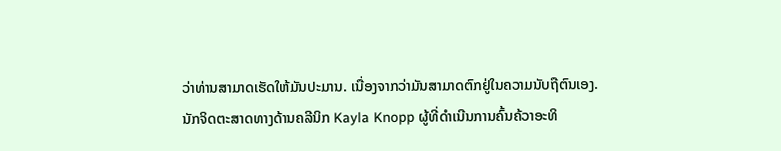ວ່າທ່ານສາມາດເຮັດໃຫ້ມັນປະມານ. ເນື່ອງຈາກວ່າມັນສາມາດຕົກຢູ່ໃນຄວາມນັບຖືຕົນເອງ.
ນັກຈິດຕະສາດທາງດ້ານຄລີນິກ Kayla Knopp ຜູ້ທີ່ດໍາເນີນການຄົ້ນຄ້ວາອະທິ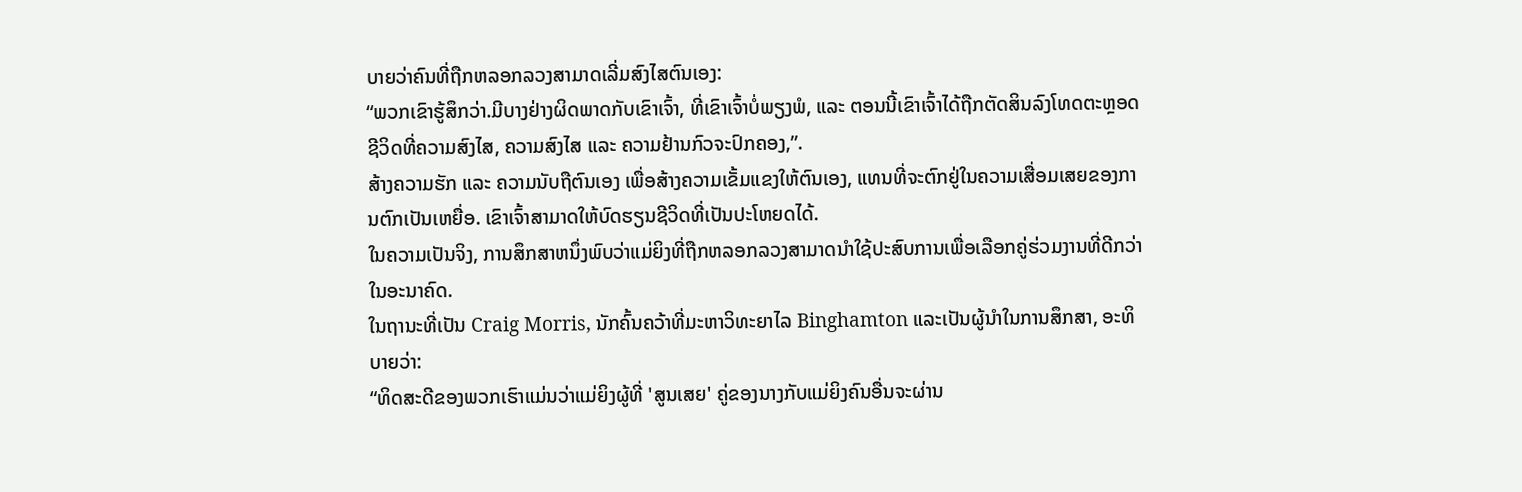ບາຍວ່າຄົນທີ່ຖືກຫລອກລວງສາມາດເລີ່ມສົງໄສຕົນເອງ:
“ພວກເຂົາຮູ້ສຶກວ່າ.ມີບາງຢ່າງຜິດພາດກັບເຂົາເຈົ້າ, ທີ່ເຂົາເຈົ້າບໍ່ພຽງພໍ, ແລະ ຕອນນີ້ເຂົາເຈົ້າໄດ້ຖືກຕັດສິນລົງໂທດຕະຫຼອດຊີວິດທີ່ຄວາມສົງໄສ, ຄວາມສົງໄສ ແລະ ຄວາມຢ້ານກົວຈະປົກຄອງ,”.
ສ້າງຄວາມຮັກ ແລະ ຄວາມນັບຖືຕົນເອງ ເພື່ອສ້າງຄວາມເຂັ້ມແຂງໃຫ້ຕົນເອງ, ແທນທີ່ຈະຕົກຢູ່ໃນຄວາມເສື່ອມເສຍຂອງການຕົກເປັນເຫຍື່ອ. ເຂົາເຈົ້າສາມາດໃຫ້ບົດຮຽນຊີວິດທີ່ເປັນປະໂຫຍດໄດ້.
ໃນຄວາມເປັນຈິງ, ການສຶກສາຫນຶ່ງພົບວ່າແມ່ຍິງທີ່ຖືກຫລອກລວງສາມາດນໍາໃຊ້ປະສົບການເພື່ອເລືອກຄູ່ຮ່ວມງານທີ່ດີກວ່າໃນອະນາຄົດ.
ໃນຖານະທີ່ເປັນ Craig Morris, ນັກຄົ້ນຄວ້າທີ່ມະຫາວິທະຍາໄລ Binghamton ແລະເປັນຜູ້ນໍາໃນການສຶກສາ, ອະທິບາຍວ່າ:
“ທິດສະດີຂອງພວກເຮົາແມ່ນວ່າແມ່ຍິງຜູ້ທີ່ 'ສູນເສຍ' ຄູ່ຂອງນາງກັບແມ່ຍິງຄົນອື່ນຈະຜ່ານ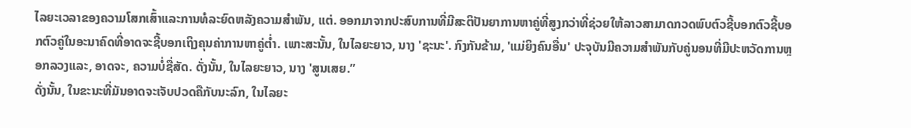ໄລຍະເວລາຂອງຄວາມໂສກເສົ້າແລະການທໍລະຍົດຫລັງຄວາມສໍາພັນ, ແຕ່. ອອກມາຈາກປະສົບການທີ່ມີສະຕິປັນຍາການຫາຄູ່ທີ່ສູງກວ່າທີ່ຊ່ວຍໃຫ້ລາວສາມາດກວດພົບຕົວຊີ້ບອກຕົວຊີ້ບອກຕົວຄູ່ໃນອະນາຄົດທີ່ອາດຈະຊີ້ບອກເຖິງຄຸນຄ່າການຫາຄູ່ຕໍ່າ. ເພາະສະນັ້ນ, ໃນໄລຍະຍາວ, ນາງ 'ຊະນະ'. ກົງກັນຂ້າມ, 'ແມ່ຍິງຄົນອື່ນ' ປະຈຸບັນມີຄວາມສໍາພັນກັບຄູ່ນອນທີ່ມີປະຫວັດການຫຼອກລວງແລະ, ອາດຈະ, ຄວາມບໍ່ຊື່ສັດ. ດັ່ງນັ້ນ, ໃນໄລຍະຍາວ, ນາງ 'ສູນເສຍ.”
ດັ່ງນັ້ນ, ໃນຂະນະທີ່ມັນອາດຈະເຈັບປວດຄືກັບນະລົກ, ໃນໄລຍະ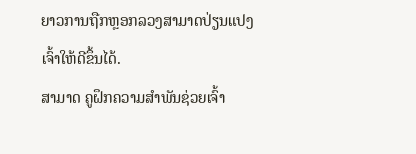ຍາວການຖືກຫຼອກລວງສາມາດປ່ຽນແປງເຈົ້າໃຫ້ດີຂຶ້ນໄດ້.
ສາມາດ ຄູຝຶກຄວາມສຳພັນຊ່ວຍເຈົ້າ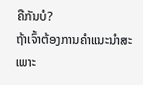ຄືກັນບໍ?
ຖ້າເຈົ້າຕ້ອງການຄຳແນະນຳສະເພາະ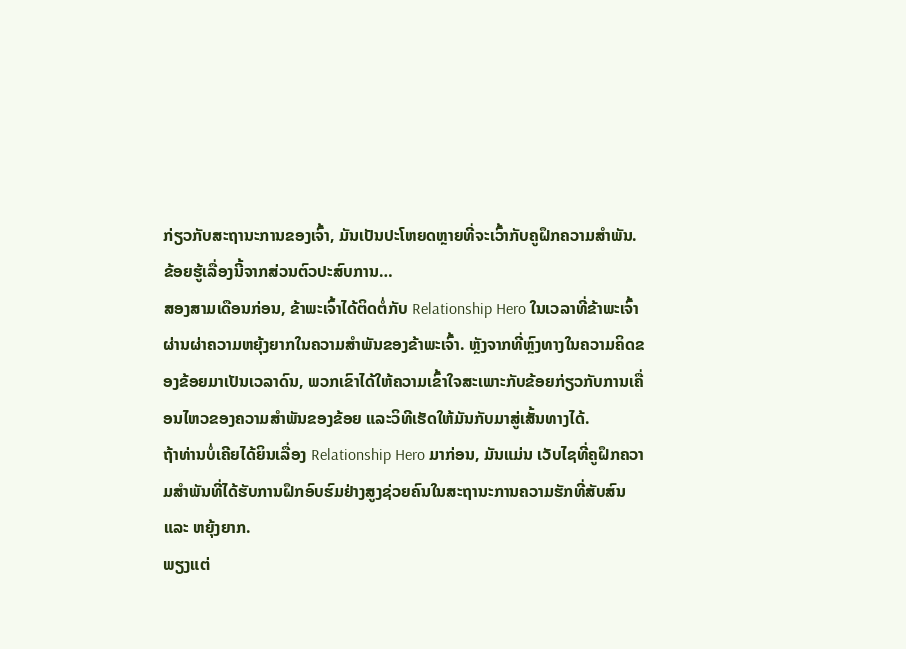ກ່ຽວກັບສະຖານະການຂອງເຈົ້າ, ມັນເປັນປະໂຫຍດຫຼາຍທີ່ຈະເວົ້າກັບຄູຝຶກຄວາມສຳພັນ.
ຂ້ອຍຮູ້ເລື່ອງນີ້ຈາກສ່ວນຕົວປະສົບການ…
ສອງສາມເດືອນກ່ອນ, ຂ້າພະເຈົ້າໄດ້ຕິດຕໍ່ກັບ Relationship Hero ໃນເວລາທີ່ຂ້າພະເຈົ້າຜ່ານຜ່າຄວາມຫຍຸ້ງຍາກໃນຄວາມສຳພັນຂອງຂ້າພະເຈົ້າ. ຫຼັງຈາກທີ່ຫຼົງທາງໃນຄວາມຄິດຂອງຂ້ອຍມາເປັນເວລາດົນ, ພວກເຂົາໄດ້ໃຫ້ຄວາມເຂົ້າໃຈສະເພາະກັບຂ້ອຍກ່ຽວກັບການເຄື່ອນໄຫວຂອງຄວາມສຳພັນຂອງຂ້ອຍ ແລະວິທີເຮັດໃຫ້ມັນກັບມາສູ່ເສັ້ນທາງໄດ້.
ຖ້າທ່ານບໍ່ເຄີຍໄດ້ຍິນເລື່ອງ Relationship Hero ມາກ່ອນ, ມັນແມ່ນ ເວັບໄຊທີ່ຄູຝຶກຄວາມສຳພັນທີ່ໄດ້ຮັບການຝຶກອົບຮົມຢ່າງສູງຊ່ວຍຄົນໃນສະຖານະການຄວາມຮັກທີ່ສັບສົນ ແລະ ຫຍຸ້ງຍາກ.
ພຽງແຕ່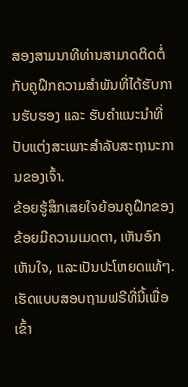ສອງສາມນາທີທ່ານສາມາດຕິດຕໍ່ກັບຄູຝຶກຄວາມສຳພັນທີ່ໄດ້ຮັບການຮັບຮອງ ແລະ ຮັບຄຳແນະນຳທີ່ປັບແຕ່ງສະເພາະສຳລັບສະຖານະການຂອງເຈົ້າ.
ຂ້ອຍຮູ້ສຶກເສຍໃຈຍ້ອນຄູຝຶກຂອງຂ້ອຍມີຄວາມເມດຕາ, ເຫັນອົກເຫັນໃຈ, ແລະເປັນປະໂຫຍດແທ້ໆ.
ເຮັດແບບສອບຖາມຟຣີທີ່ນີ້ເພື່ອເຂົ້າ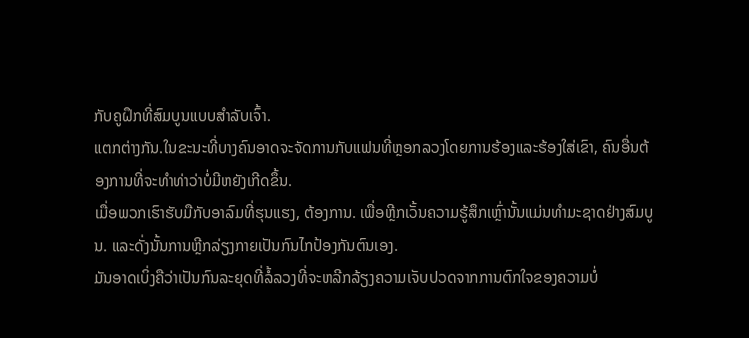ກັບຄູຝຶກທີ່ສົມບູນແບບສຳລັບເຈົ້າ.
ແຕກຕ່າງກັນ.ໃນຂະນະທີ່ບາງຄົນອາດຈະຈັດການກັບແຟນທີ່ຫຼອກລວງໂດຍການຮ້ອງແລະຮ້ອງໃສ່ເຂົາ, ຄົນອື່ນຕ້ອງການທີ່ຈະທໍາທ່າວ່າບໍ່ມີຫຍັງເກີດຂຶ້ນ.
ເມື່ອພວກເຮົາຮັບມືກັບອາລົມທີ່ຮຸນແຮງ, ຕ້ອງການ. ເພື່ອຫຼີກເວັ້ນຄວາມຮູ້ສຶກເຫຼົ່ານັ້ນແມ່ນທໍາມະຊາດຢ່າງສົມບູນ. ແລະດັ່ງນັ້ນການຫຼີກລ່ຽງກາຍເປັນກົນໄກປ້ອງກັນຕົນເອງ.
ມັນອາດເບິ່ງຄືວ່າເປັນກົນລະຍຸດທີ່ລໍ້ລວງທີ່ຈະຫລີກລ້ຽງຄວາມເຈັບປວດຈາກການຕົກໃຈຂອງຄວາມບໍ່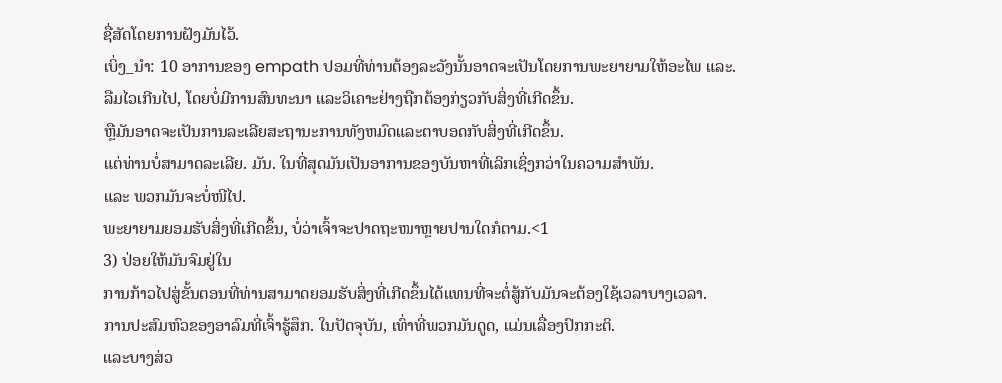ຊື່ສັດໂດຍການຝັງມັນໄວ້.
ເບິ່ງ_ນຳ: 10 ອາການຂອງ empath ປອມທີ່ທ່ານຕ້ອງລະວັງນັ້ນອາດຈະເປັນໂດຍການພະຍາຍາມໃຫ້ອະໄພ ແລະ. ລືມໄວເກີນໄປ, ໂດຍບໍ່ມີການສົນທະນາ ແລະວິເຄາະຢ່າງຖືກຕ້ອງກ່ຽວກັບສິ່ງທີ່ເກີດຂຶ້ນ.
ຫຼືມັນອາດຈະເປັນການລະເລີຍສະຖານະການທັງຫມົດແລະຕາບອດກັບສິ່ງທີ່ເກີດຂຶ້ນ.
ແຕ່ທ່ານບໍ່ສາມາດລະເລີຍ. ມັນ. ໃນທີ່ສຸດມັນເປັນອາການຂອງບັນຫາທີ່ເລິກເຊິ່ງກວ່າໃນຄວາມສຳພັນ.
ແລະ ພວກມັນຈະບໍ່ໜີໄປ.
ພະຍາຍາມຍອມຮັບສິ່ງທີ່ເກີດຂຶ້ນ, ບໍ່ວ່າເຈົ້າຈະປາດຖະໜາຫຼາຍປານໃດກໍຕາມ.<1
3) ປ່ອຍໃຫ້ມັນຈົມຢູ່ໃນ
ການກ້າວໄປສູ່ຂັ້ນຕອນທີ່ທ່ານສາມາດຍອມຮັບສິ່ງທີ່ເກີດຂຶ້ນໄດ້ແທນທີ່ຈະຕໍ່ສູ້ກັບມັນຈະຕ້ອງໃຊ້ເວລາບາງເວລາ.
ການປະສົມຫົວຂອງອາລົມທີ່ເຈົ້າຮູ້ສຶກ. ໃນປັດຈຸບັນ, ເທົ່າທີ່ພວກມັນດູດ, ແມ່ນເລື່ອງປົກກະຕິ.
ແລະບາງສ່ວ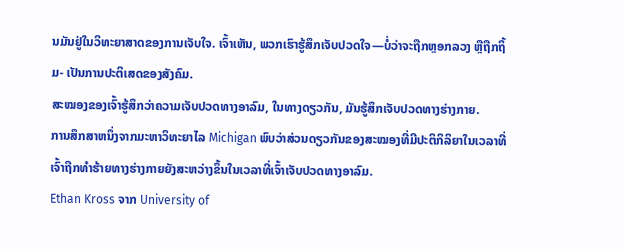ນມັນຢູ່ໃນວິທະຍາສາດຂອງການເຈັບໃຈ. ເຈົ້າເຫັນ, ພວກເຮົາຮູ້ສຶກເຈັບປວດໃຈ—ບໍ່ວ່າຈະຖືກຫຼອກລວງ ຫຼືຖືກຖິ້ມ- ເປັນການປະຕິເສດຂອງສັງຄົມ.
ສະໝອງຂອງເຈົ້າຮູ້ສຶກວ່າຄວາມເຈັບປວດທາງອາລົມ, ໃນທາງດຽວກັນ, ມັນຮູ້ສຶກເຈັບປວດທາງຮ່າງກາຍ.
ການສຶກສາຫນຶ່ງຈາກມະຫາວິທະຍາໄລ Michigan ພົບວ່າສ່ວນດຽວກັນຂອງສະໝອງທີ່ມີປະຕິກິລິຍາໃນເວລາທີ່ເຈົ້າຖືກທຳຮ້າຍທາງຮ່າງກາຍຍັງສະຫວ່າງຂຶ້ນໃນເວລາທີ່ເຈົ້າເຈັບປວດທາງອາລົມ.
Ethan Kross ຈາກ University of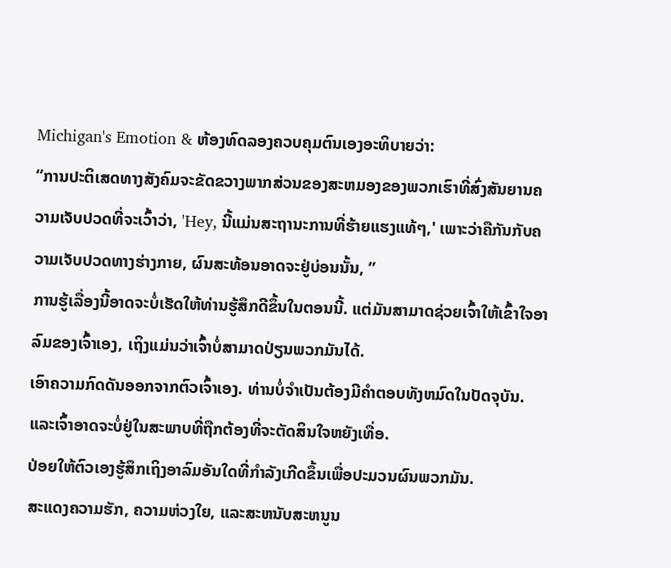Michigan's Emotion & ຫ້ອງທົດລອງຄວບຄຸມຕົນເອງອະທິບາຍວ່າ:
“ການປະຕິເສດທາງສັງຄົມຈະຂັດຂວາງພາກສ່ວນຂອງສະຫມອງຂອງພວກເຮົາທີ່ສົ່ງສັນຍານຄວາມເຈັບປວດທີ່ຈະເວົ້າວ່າ, 'Hey, ນີ້ແມ່ນສະຖານະການທີ່ຮ້າຍແຮງແທ້ໆ,' ເພາະວ່າຄືກັນກັບຄວາມເຈັບປວດທາງຮ່າງກາຍ, ຜົນສະທ້ອນອາດຈະຢູ່ບ່ອນນັ້ນ, ”
ການຮູ້ເລື່ອງນີ້ອາດຈະບໍ່ເຮັດໃຫ້ທ່ານຮູ້ສຶກດີຂຶ້ນໃນຕອນນີ້. ແຕ່ມັນສາມາດຊ່ວຍເຈົ້າໃຫ້ເຂົ້າໃຈອາລົມຂອງເຈົ້າເອງ, ເຖິງແມ່ນວ່າເຈົ້າບໍ່ສາມາດປ່ຽນພວກມັນໄດ້.
ເອົາຄວາມກົດດັນອອກຈາກຕົວເຈົ້າເອງ. ທ່ານບໍ່ຈໍາເປັນຕ້ອງມີຄໍາຕອບທັງຫມົດໃນປັດຈຸບັນ. ແລະເຈົ້າອາດຈະບໍ່ຢູ່ໃນສະພາບທີ່ຖືກຕ້ອງທີ່ຈະຕັດສິນໃຈຫຍັງເທື່ອ.
ປ່ອຍໃຫ້ຕົວເອງຮູ້ສຶກເຖິງອາລົມອັນໃດທີ່ກຳລັງເກີດຂຶ້ນເພື່ອປະມວນຜົນພວກມັນ.
ສະແດງຄວາມຮັກ, ຄວາມຫ່ວງໃຍ, ແລະສະຫນັບສະຫນູນ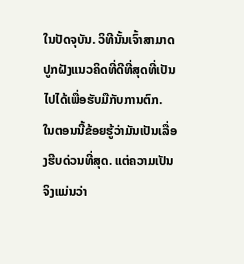ໃນປັດຈຸບັນ. ວິທີນັ້ນເຈົ້າສາມາດປູກຝັງແນວຄິດທີ່ດີທີ່ສຸດທີ່ເປັນໄປໄດ້ເພື່ອຮັບມືກັບການຕົກ.
ໃນຕອນນີ້ຂ້ອຍຮູ້ວ່າມັນເປັນເລື່ອງຮີບດ່ວນທີ່ສຸດ. ແຕ່ຄວາມເປັນຈິງແມ່ນວ່າ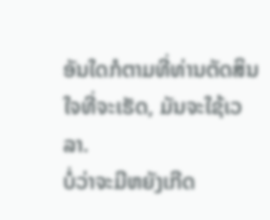ອັນໃດກໍຕາມທີ່ທ່ານຕັດສິນໃຈທີ່ຈະເຮັດ, ມັນຈະໃຊ້ເວລາ.
ບໍ່ວ່າຈະມີຫຍັງເກີດ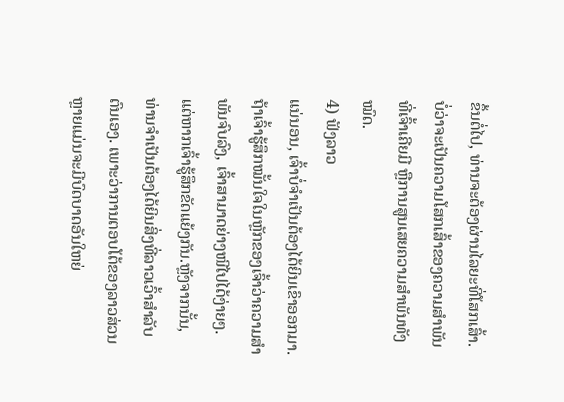ຂຶ້ນຕໍ່ໄປ, ທ່ານຈະຕ້ອງຜ່ານໄລຍະທີ່ໂສກເສົ້າ. ບໍ່ວ່າຈະເປັນຄວາມໂສກເສົ້າຂອງຄວາມສຳພັນທີ່ເຈົ້າເຄີຍມີ ຫຼືການສູນເສຍຄວາມສຳພັນທັງໝົດ.
4) ຟັງລາວ
ແນ່ນອນ, ເຈົ້າບໍ່ຈຳເປັນຕ້ອງໄດ້ຍິນເຂົາອອກມາ. ຖ້າເຈົ້າຮູ້ສຶກໝັ້ນໃຈໃນຫຼັກຂອງເຈົ້າວ່າຄວາມສຳພັນຈົບລົງ, ເຈົ້າສາມາດຍ່າງໜີໄປໄດ້ງ່າຍໆ.
ແຕ່ຫາກເຈົ້າຮູ້ສຶກຂັດແຍ້ງກັນ.ຫຼັງຈາກນັ້ນ, ທ່ານຈໍາເປັນຕ້ອງໄດ້ຍິນສິ່ງທີ່ລາວເວົ້າສໍາລັບຕົນເອງ. ເພາະວ່າການຕອບໂຕ້ຂອງລາວສ່ວນຫຼາຍແມ່ນຈະມີບົດບາດອັນໃຫຍ່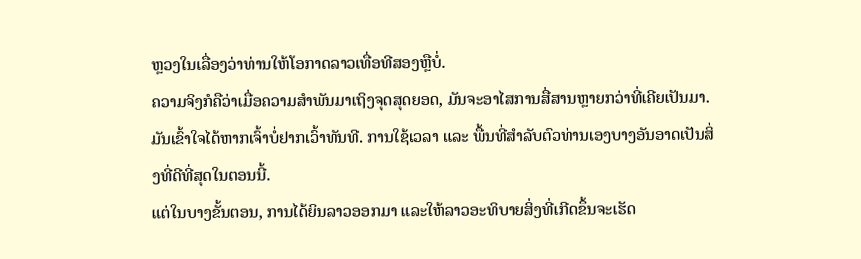ຫຼວງໃນເລື່ອງວ່າທ່ານໃຫ້ໂອກາດລາວເທື່ອທີສອງຫຼືບໍ່.
ຄວາມຈິງກໍຄືວ່າເມື່ອຄວາມສຳພັນມາເຖິງຈຸດສຸດຍອດ, ມັນຈະອາໄສການສື່ສານຫຼາຍກວ່າທີ່ເຄີຍເປັນມາ.
ມັນເຂົ້າໃຈໄດ້ຫາກເຈົ້າບໍ່ຢາກເວົ້າທັນທີ. ການໃຊ້ເວລາ ແລະ ພື້ນທີ່ສໍາລັບຕົວທ່ານເອງບາງອັນອາດເປັນສິ່ງທີ່ດີທີ່ສຸດໃນຕອນນີ້.
ແຕ່ໃນບາງຂັ້ນຕອນ, ການໄດ້ຍິນລາວອອກມາ ແລະໃຫ້ລາວອະທິບາຍສິ່ງທີ່ເກີດຂຶ້ນຈະເຮັດ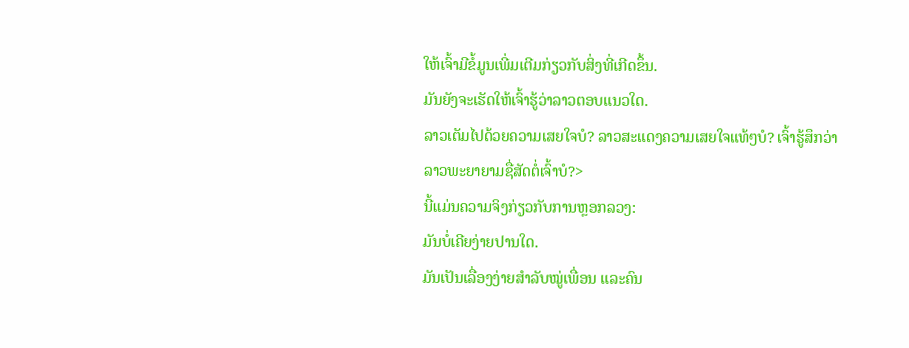ໃຫ້ເຈົ້າມີຂໍ້ມູນເພີ່ມເຕີມກ່ຽວກັບສິ່ງທີ່ເກີດຂຶ້ນ.
ມັນຍັງຈະເຮັດໃຫ້ເຈົ້າຮູ້ວ່າລາວຕອບແນວໃດ.
ລາວເຕັມໄປດ້ວຍຄວາມເສຍໃຈບໍ? ລາວສະແດງຄວາມເສຍໃຈແທ້ໆບໍ? ເຈົ້າຮູ້ສຶກວ່າລາວພະຍາຍາມຊື່ສັດຕໍ່ເຈົ້າບໍ?>
ນີ້ແມ່ນຄວາມຈິງກ່ຽວກັບການຫຼອກລວງ:
ມັນບໍ່ເຄີຍງ່າຍປານໃດ.
ມັນເປັນເລື່ອງງ່າຍສຳລັບໝູ່ເພື່ອນ ແລະຄົນ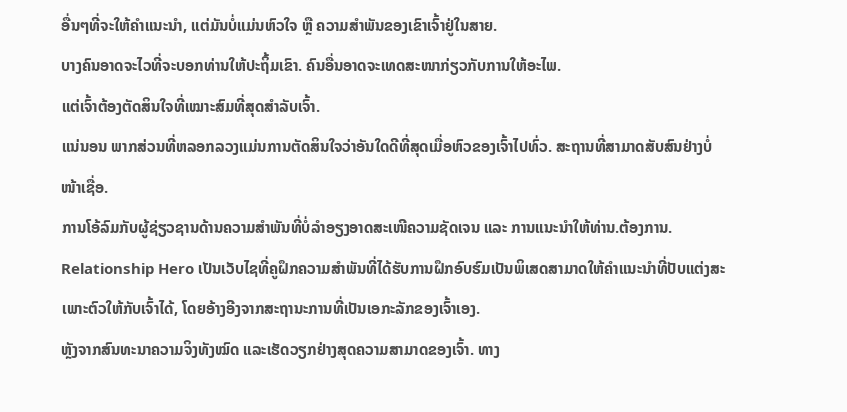ອື່ນໆທີ່ຈະໃຫ້ຄຳແນະນຳ, ແຕ່ມັນບໍ່ແມ່ນຫົວໃຈ ຫຼື ຄວາມສຳພັນຂອງເຂົາເຈົ້າຢູ່ໃນສາຍ.
ບາງຄົນອາດຈະໄວທີ່ຈະບອກທ່ານໃຫ້ປະຖິ້ມເຂົາ. ຄົນອື່ນອາດຈະເທດສະໜາກ່ຽວກັບການໃຫ້ອະໄພ.
ແຕ່ເຈົ້າຕ້ອງຕັດສິນໃຈທີ່ເໝາະສົມທີ່ສຸດສຳລັບເຈົ້າ.
ແນ່ນອນ ພາກສ່ວນທີ່ຫລອກລວງແມ່ນການຕັດສິນໃຈວ່າອັນໃດດີທີ່ສຸດເມື່ອຫົວຂອງເຈົ້າໄປທົ່ວ. ສະຖານທີ່ສາມາດສັບສົນຢ່າງບໍ່ໜ້າເຊື່ອ.
ການໂອ້ລົມກັບຜູ້ຊ່ຽວຊານດ້ານຄວາມສຳພັນທີ່ບໍ່ລຳອຽງອາດສະເໜີຄວາມຊັດເຈນ ແລະ ການແນະນຳໃຫ້ທ່ານ.ຕ້ອງການ.
Relationship Hero ເປັນເວັບໄຊທີ່ຄູຝຶກຄວາມສຳພັນທີ່ໄດ້ຮັບການຝຶກອົບຮົມເປັນພິເສດສາມາດໃຫ້ຄຳແນະນຳທີ່ປັບແຕ່ງສະເພາະຕົວໃຫ້ກັບເຈົ້າໄດ້, ໂດຍອ້າງອີງຈາກສະຖານະການທີ່ເປັນເອກະລັກຂອງເຈົ້າເອງ.
ຫຼັງຈາກສົນທະນາຄວາມຈິງທັງໝົດ ແລະເຮັດວຽກຢ່າງສຸດຄວາມສາມາດຂອງເຈົ້າ. ທາງ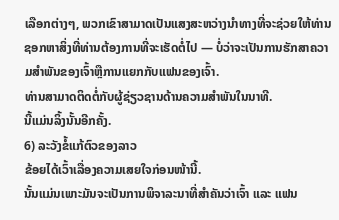ເລືອກຕ່າງໆ, ພວກເຂົາສາມາດເປັນແສງສະຫວ່າງນໍາທາງທີ່ຈະຊ່ວຍໃຫ້ທ່ານຊອກຫາສິ່ງທີ່ທ່ານຕ້ອງການທີ່ຈະເຮັດຕໍ່ໄປ — ບໍ່ວ່າຈະເປັນການຮັກສາຄວາມສໍາພັນຂອງເຈົ້າຫຼືການແຍກກັບແຟນຂອງເຈົ້າ.
ທ່ານສາມາດຕິດຕໍ່ກັບຜູ້ຊ່ຽວຊານດ້ານຄວາມສໍາພັນໃນນາທີ.
ນີ້ແມ່ນລິ້ງນັ້ນອີກຄັ້ງ.
6) ລະວັງຂໍ້ແກ້ຕົວຂອງລາວ
ຂ້ອຍໄດ້ເວົ້າເລື່ອງຄວາມເສຍໃຈກ່ອນໜ້ານີ້.
ນັ້ນແມ່ນເພາະມັນຈະເປັນການພິຈາລະນາທີ່ສຳຄັນວ່າເຈົ້າ ແລະ ແຟນ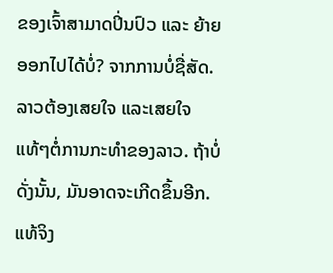ຂອງເຈົ້າສາມາດປິ່ນປົວ ແລະ ຍ້າຍອອກໄປໄດ້ບໍ່? ຈາກການບໍ່ຊື່ສັດ.
ລາວຕ້ອງເສຍໃຈ ແລະເສຍໃຈແທ້ໆຕໍ່ການກະທຳຂອງລາວ. ຖ້າບໍ່ດັ່ງນັ້ນ, ມັນອາດຈະເກີດຂຶ້ນອີກ. ແທ້ຈິງ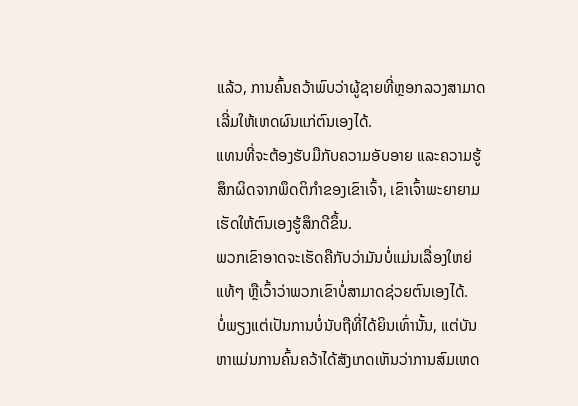ແລ້ວ, ການຄົ້ນຄວ້າພົບວ່າຜູ້ຊາຍທີ່ຫຼອກລວງສາມາດເລີ່ມໃຫ້ເຫດຜົນແກ່ຕົນເອງໄດ້.
ແທນທີ່ຈະຕ້ອງຮັບມືກັບຄວາມອັບອາຍ ແລະຄວາມຮູ້ສຶກຜິດຈາກພຶດຕິກຳຂອງເຂົາເຈົ້າ, ເຂົາເຈົ້າພະຍາຍາມເຮັດໃຫ້ຕົນເອງຮູ້ສຶກດີຂຶ້ນ.
ພວກເຂົາອາດຈະເຮັດຄືກັບວ່າມັນບໍ່ແມ່ນເລື່ອງໃຫຍ່ແທ້ໆ ຫຼືເວົ້າວ່າພວກເຂົາບໍ່ສາມາດຊ່ວຍຕົນເອງໄດ້.
ບໍ່ພຽງແຕ່ເປັນການບໍ່ນັບຖືທີ່ໄດ້ຍິນເທົ່ານັ້ນ, ແຕ່ບັນຫາແມ່ນການຄົ້ນຄວ້າໄດ້ສັງເກດເຫັນວ່າການສົມເຫດ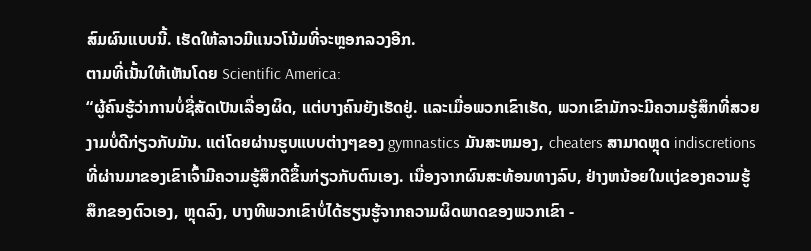ສົມຜົນແບບນີ້. ເຮັດໃຫ້ລາວມີແນວໂນ້ມທີ່ຈະຫຼອກລວງອີກ.
ຕາມທີ່ເນັ້ນໃຫ້ເຫັນໂດຍ Scientific America:
“ຜູ້ຄົນຮູ້ວ່າການບໍ່ຊື່ສັດເປັນເລື່ອງຜິດ, ແຕ່ບາງຄົນຍັງເຮັດຢູ່. ແລະເມື່ອພວກເຂົາເຮັດ, ພວກເຂົາມັກຈະມີຄວາມຮູ້ສຶກທີ່ສວຍງາມບໍ່ດີກ່ຽວກັບມັນ. ແຕ່ໂດຍຜ່ານຮູບແບບຕ່າງໆຂອງ gymnastics ມັນສະຫມອງ, cheaters ສາມາດຫຼຸດ indiscretions ທີ່ຜ່ານມາຂອງເຂົາເຈົ້າມີຄວາມຮູ້ສຶກດີຂຶ້ນກ່ຽວກັບຕົນເອງ. ເນື່ອງຈາກຜົນສະທ້ອນທາງລົບ, ຢ່າງຫນ້ອຍໃນແງ່ຂອງຄວາມຮູ້ສຶກຂອງຕົວເອງ, ຫຼຸດລົງ, ບາງທີພວກເຂົາບໍ່ໄດ້ຮຽນຮູ້ຈາກຄວາມຜິດພາດຂອງພວກເຂົາ -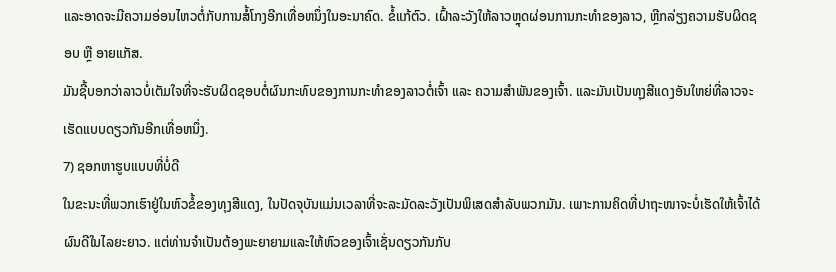ແລະອາດຈະມີຄວາມອ່ອນໄຫວຕໍ່ກັບການສໍ້ໂກງອີກເທື່ອຫນຶ່ງໃນອະນາຄົດ. ຂໍ້ແກ້ຕົວ. ເຝົ້າລະວັງໃຫ້ລາວຫຼຸດຜ່ອນການກະທຳຂອງລາວ, ຫຼີກລ່ຽງຄວາມຮັບຜິດຊອບ ຫຼື ອາຍແກັສ.
ມັນຊີ້ບອກວ່າລາວບໍ່ເຕັມໃຈທີ່ຈະຮັບຜິດຊອບຕໍ່ຜົນກະທົບຂອງການກະທຳຂອງລາວຕໍ່ເຈົ້າ ແລະ ຄວາມສຳພັນຂອງເຈົ້າ. ແລະມັນເປັນທຸງສີແດງອັນໃຫຍ່ທີ່ລາວຈະເຮັດແບບດຽວກັນອີກເທື່ອຫນຶ່ງ.
7) ຊອກຫາຮູບແບບທີ່ບໍ່ດີ
ໃນຂະນະທີ່ພວກເຮົາຢູ່ໃນຫົວຂໍ້ຂອງທຸງສີແດງ, ໃນປັດຈຸບັນແມ່ນເວລາທີ່ຈະລະມັດລະວັງເປັນພິເສດສໍາລັບພວກມັນ. ເພາະການຄິດທີ່ປາຖະໜາຈະບໍ່ເຮັດໃຫ້ເຈົ້າໄດ້ຜົນດີໃນໄລຍະຍາວ. ແຕ່ທ່ານຈໍາເປັນຕ້ອງພະຍາຍາມແລະໃຫ້ຫົວຂອງເຈົ້າເຊັ່ນດຽວກັນກັບ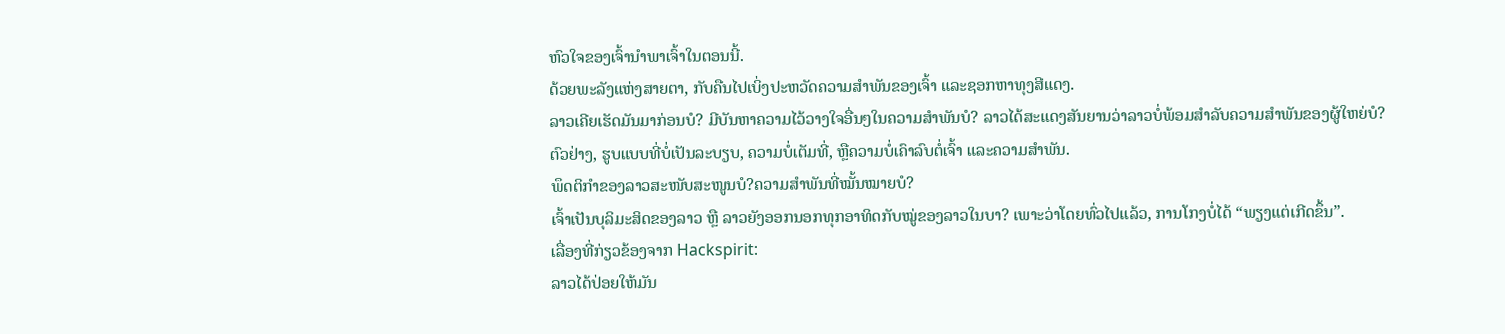ຫົວໃຈຂອງເຈົ້ານໍາພາເຈົ້າໃນຕອນນີ້.
ດ້ວຍພະລັງແຫ່ງສາຍຕາ, ກັບຄືນໄປເບິ່ງປະຫວັດຄວາມສຳພັນຂອງເຈົ້າ ແລະຊອກຫາທຸງສີແດງ.
ລາວເຄີຍເຮັດມັນມາກ່ອນບໍ? ມີບັນຫາຄວາມໄວ້ວາງໃຈອື່ນໆໃນຄວາມສໍາພັນບໍ? ລາວໄດ້ສະແດງສັນຍານວ່າລາວບໍ່ພ້ອມສຳລັບຄວາມສຳພັນຂອງຜູ້ໃຫຍ່ບໍ?
ຕົວຢ່າງ, ຮູບແບບທີ່ບໍ່ເປັນລະບຽບ, ຄວາມບໍ່ເຕັມທີ່, ຫຼືຄວາມບໍ່ເຄົາລົບຕໍ່ເຈົ້າ ແລະຄວາມສໍາພັນ.
ພຶດຕິກຳຂອງລາວສະໜັບສະໜູນບໍ?ຄວາມສຳພັນທີ່ໝັ້ນໝາຍບໍ?
ເຈົ້າເປັນບຸລິມະສິດຂອງລາວ ຫຼື ລາວຍັງອອກນອກທຸກອາທິດກັບໝູ່ຂອງລາວໃນບາ? ເພາະວ່າໂດຍທົ່ວໄປແລ້ວ, ການໂກງບໍ່ໄດ້ “ພຽງແຕ່ເກີດຂຶ້ນ”.
ເລື່ອງທີ່ກ່ຽວຂ້ອງຈາກ Hackspirit:
ລາວໄດ້ປ່ອຍໃຫ້ມັນ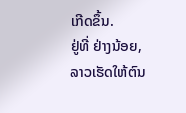ເກີດຂຶ້ນ.
ຢູ່ທີ່ ຢ່າງນ້ອຍ, ລາວເຮັດໃຫ້ຕົນ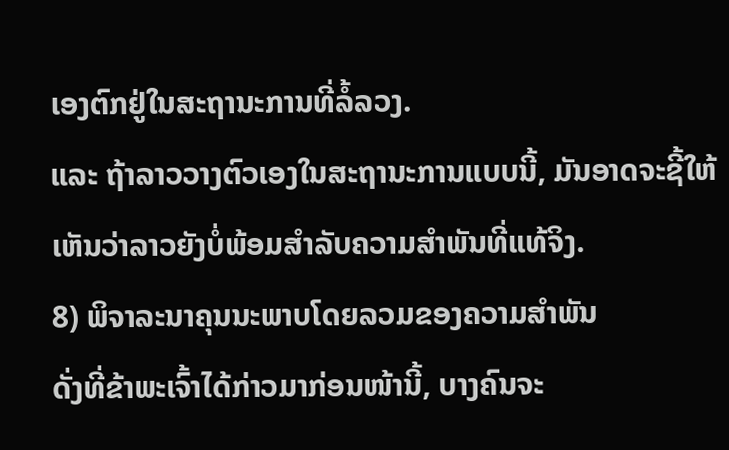ເອງຕົກຢູ່ໃນສະຖານະການທີ່ລໍ້ລວງ.
ແລະ ຖ້າລາວວາງຕົວເອງໃນສະຖານະການແບບນີ້, ມັນອາດຈະຊີ້ໃຫ້ເຫັນວ່າລາວຍັງບໍ່ພ້ອມສໍາລັບຄວາມສໍາພັນທີ່ແທ້ຈິງ.
8) ພິຈາລະນາຄຸນນະພາບໂດຍລວມຂອງຄວາມສຳພັນ
ດັ່ງທີ່ຂ້າພະເຈົ້າໄດ້ກ່າວມາກ່ອນໜ້ານີ້, ບາງຄົນຈະ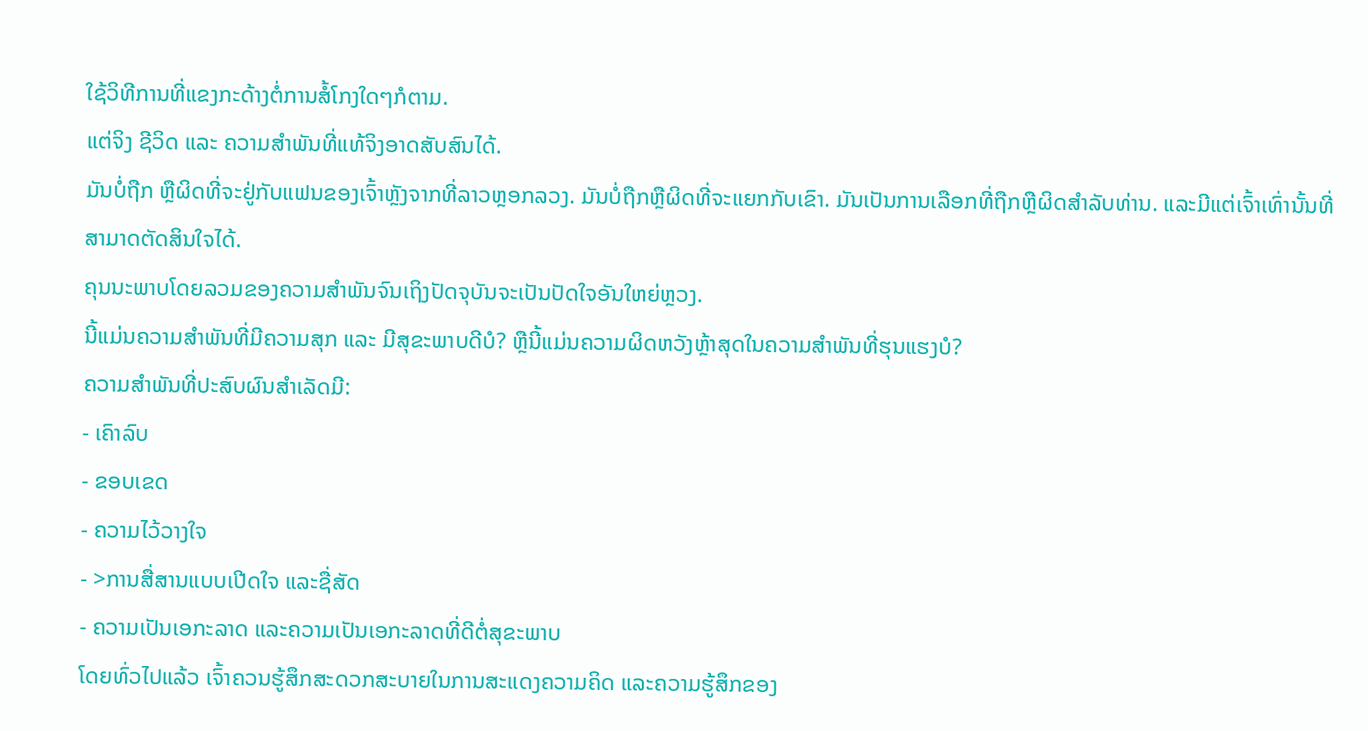ໃຊ້ວິທີການທີ່ແຂງກະດ້າງຕໍ່ການສໍ້ໂກງໃດໆກໍຕາມ.
ແຕ່ຈິງ ຊີວິດ ແລະ ຄວາມສຳພັນທີ່ແທ້ຈິງອາດສັບສົນໄດ້.
ມັນບໍ່ຖືກ ຫຼືຜິດທີ່ຈະຢູ່ກັບແຟນຂອງເຈົ້າຫຼັງຈາກທີ່ລາວຫຼອກລວງ. ມັນບໍ່ຖືກຫຼືຜິດທີ່ຈະແຍກກັບເຂົາ. ມັນເປັນການເລືອກທີ່ຖືກຫຼືຜິດສໍາລັບທ່ານ. ແລະມີແຕ່ເຈົ້າເທົ່ານັ້ນທີ່ສາມາດຕັດສິນໃຈໄດ້.
ຄຸນນະພາບໂດຍລວມຂອງຄວາມສຳພັນຈົນເຖິງປັດຈຸບັນຈະເປັນປັດໃຈອັນໃຫຍ່ຫຼວງ.
ນີ້ແມ່ນຄວາມສຳພັນທີ່ມີຄວາມສຸກ ແລະ ມີສຸຂະພາບດີບໍ? ຫຼືນີ້ແມ່ນຄວາມຜິດຫວັງຫຼ້າສຸດໃນຄວາມສຳພັນທີ່ຮຸນແຮງບໍ?
ຄວາມສຳພັນທີ່ປະສົບຜົນສຳເລັດມີ:
- ເຄົາລົບ
- ຂອບເຂດ
- ຄວາມໄວ້ວາງໃຈ
- >ການສື່ສານແບບເປີດໃຈ ແລະຊື່ສັດ
- ຄວາມເປັນເອກະລາດ ແລະຄວາມເປັນເອກະລາດທີ່ດີຕໍ່ສຸຂະພາບ
ໂດຍທົ່ວໄປແລ້ວ ເຈົ້າຄວນຮູ້ສຶກສະດວກສະບາຍໃນການສະແດງຄວາມຄິດ ແລະຄວາມຮູ້ສຶກຂອງ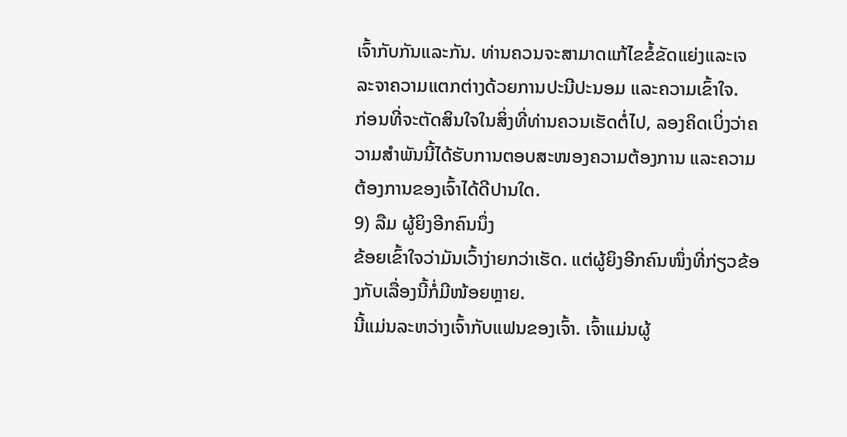ເຈົ້າກັບກັນແລະກັນ. ທ່ານຄວນຈະສາມາດແກ້ໄຂຂໍ້ຂັດແຍ່ງແລະເຈລະຈາຄວາມແຕກຕ່າງດ້ວຍການປະນີປະນອມ ແລະຄວາມເຂົ້າໃຈ.
ກ່ອນທີ່ຈະຕັດສິນໃຈໃນສິ່ງທີ່ທ່ານຄວນເຮັດຕໍ່ໄປ, ລອງຄິດເບິ່ງວ່າຄວາມສຳພັນນີ້ໄດ້ຮັບການຕອບສະໜອງຄວາມຕ້ອງການ ແລະຄວາມຕ້ອງການຂອງເຈົ້າໄດ້ດີປານໃດ.
9) ລືມ ຜູ້ຍິງອີກຄົນນຶ່ງ
ຂ້ອຍເຂົ້າໃຈວ່າມັນເວົ້າງ່າຍກວ່າເຮັດ. ແຕ່ຜູ້ຍິງອີກຄົນໜຶ່ງທີ່ກ່ຽວຂ້ອງກັບເລື່ອງນີ້ກໍ່ມີໜ້ອຍຫຼາຍ.
ນີ້ແມ່ນລະຫວ່າງເຈົ້າກັບແຟນຂອງເຈົ້າ. ເຈົ້າແມ່ນຜູ້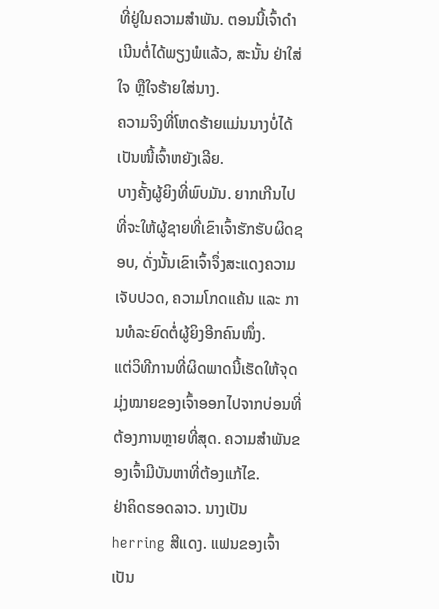ທີ່ຢູ່ໃນຄວາມສໍາພັນ. ຕອນນີ້ເຈົ້າດຳເນີນຕໍ່ໄດ້ພຽງພໍແລ້ວ, ສະນັ້ນ ຢ່າໃສ່ໃຈ ຫຼືໃຈຮ້າຍໃສ່ນາງ.
ຄວາມຈິງທີ່ໂຫດຮ້າຍແມ່ນນາງບໍ່ໄດ້ເປັນໜີ້ເຈົ້າຫຍັງເລີຍ.
ບາງຄັ້ງຜູ້ຍິງທີ່ພົບມັນ. ຍາກເກີນໄປທີ່ຈະໃຫ້ຜູ້ຊາຍທີ່ເຂົາເຈົ້າຮັກຮັບຜິດຊອບ, ດັ່ງນັ້ນເຂົາເຈົ້າຈຶ່ງສະແດງຄວາມເຈັບປວດ, ຄວາມໂກດແຄ້ນ ແລະ ການທໍລະຍົດຕໍ່ຜູ້ຍິງອີກຄົນໜຶ່ງ.
ແຕ່ວິທີການທີ່ຜິດພາດນີ້ເຮັດໃຫ້ຈຸດມຸ່ງໝາຍຂອງເຈົ້າອອກໄປຈາກບ່ອນທີ່ຕ້ອງການຫຼາຍທີ່ສຸດ. ຄວາມສຳພັນຂອງເຈົ້າມີບັນຫາທີ່ຕ້ອງແກ້ໄຂ.
ຢ່າຄິດຮອດລາວ. ນາງເປັນ herring ສີແດງ. ແຟນຂອງເຈົ້າເປັນ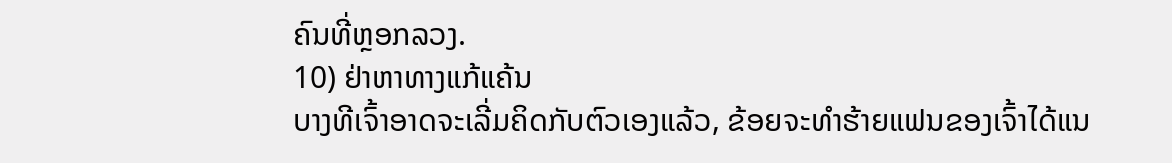ຄົນທີ່ຫຼອກລວງ.
10) ຢ່າຫາທາງແກ້ແຄ້ນ
ບາງທີເຈົ້າອາດຈະເລີ່ມຄິດກັບຕົວເອງແລ້ວ, ຂ້ອຍຈະທຳຮ້າຍແຟນຂອງເຈົ້າໄດ້ແນ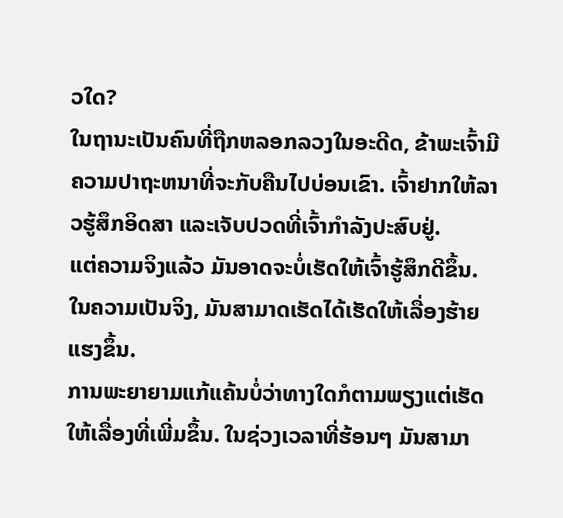ວໃດ?
ໃນຖານະເປັນຄົນທີ່ຖືກຫລອກລວງໃນອະດີດ, ຂ້າພະເຈົ້າມີຄວາມປາຖະຫນາທີ່ຈະກັບຄືນໄປບ່ອນເຂົາ. ເຈົ້າຢາກໃຫ້ລາວຮູ້ສຶກອິດສາ ແລະເຈັບປວດທີ່ເຈົ້າກຳລັງປະສົບຢູ່.
ແຕ່ຄວາມຈິງແລ້ວ ມັນອາດຈະບໍ່ເຮັດໃຫ້ເຈົ້າຮູ້ສຶກດີຂຶ້ນ. ໃນຄວາມເປັນຈິງ, ມັນສາມາດເຮັດໄດ້ເຮັດໃຫ້ເລື່ອງຮ້າຍແຮງຂຶ້ນ.
ການພະຍາຍາມແກ້ແຄ້ນບໍ່ວ່າທາງໃດກໍຕາມພຽງແຕ່ເຮັດໃຫ້ເລື່ອງທີ່ເພີ່ມຂຶ້ນ. ໃນຊ່ວງເວລາທີ່ຮ້ອນໆ ມັນສາມາ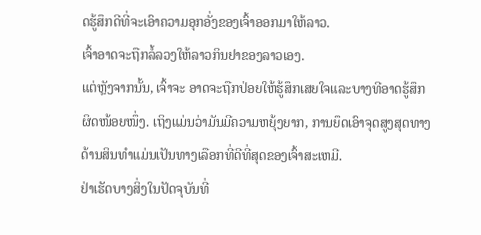ດຮູ້ສຶກດີທີ່ຈະເອົາຄວາມອຸກອັ່ງຂອງເຈົ້າອອກມາໃຫ້ລາວ.
ເຈົ້າອາດຈະຖືກລໍ້ລວງໃຫ້ລາວກິນຢາຂອງລາວເອງ.
ແຕ່ຫຼັງຈາກນັ້ນ, ເຈົ້າຈະ ອາດຈະຖືກປ່ອຍໃຫ້ຮູ້ສຶກເສຍໃຈແລະບາງທີອາດຮູ້ສຶກຜິດໜ້ອຍໜຶ່ງ. ເຖິງແມ່ນວ່າມັນມີຄວາມຫຍຸ້ງຍາກ, ການຍຶດເອົາຈຸດສູງສຸດທາງດ້ານສິນທໍາແມ່ນເປັນທາງເລືອກທີ່ດີທີ່ສຸດຂອງເຈົ້າສະເຫມີ.
ຢ່າເຮັດບາງສິ່ງໃນປັດຈຸບັນທີ່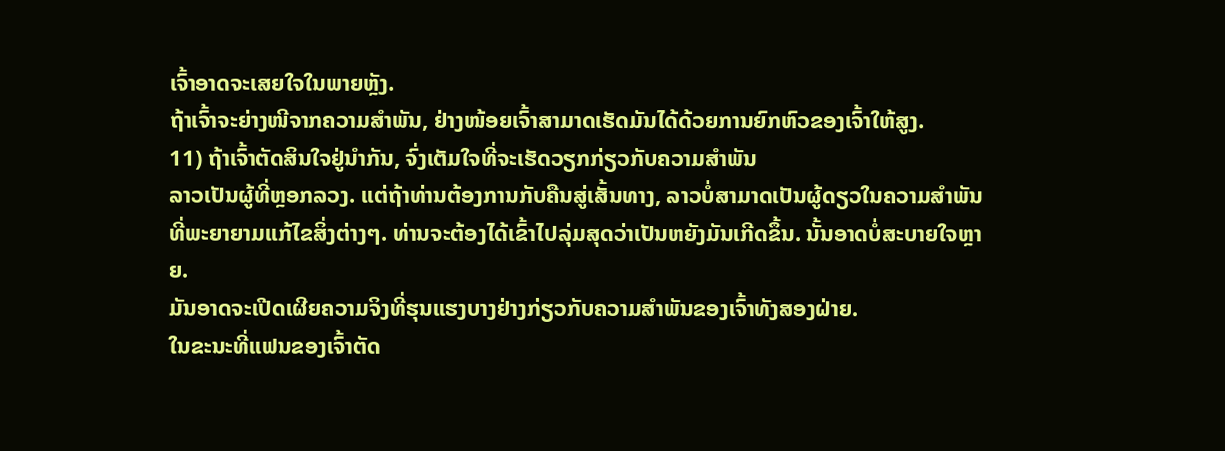ເຈົ້າອາດຈະເສຍໃຈໃນພາຍຫຼັງ.
ຖ້າເຈົ້າຈະຍ່າງໜີຈາກຄວາມສຳພັນ, ຢ່າງໜ້ອຍເຈົ້າສາມາດເຮັດມັນໄດ້ດ້ວຍການຍົກຫົວຂອງເຈົ້າໃຫ້ສູງ.
11) ຖ້າເຈົ້າຕັດສິນໃຈຢູ່ນຳກັນ, ຈົ່ງເຕັມໃຈທີ່ຈະເຮັດວຽກກ່ຽວກັບຄວາມສຳພັນ
ລາວເປັນຜູ້ທີ່ຫຼອກລວງ. ແຕ່ຖ້າທ່ານຕ້ອງການກັບຄືນສູ່ເສັ້ນທາງ, ລາວບໍ່ສາມາດເປັນຜູ້ດຽວໃນຄວາມສໍາພັນທີ່ພະຍາຍາມແກ້ໄຂສິ່ງຕ່າງໆ. ທ່ານຈະຕ້ອງໄດ້ເຂົ້າໄປລຸ່ມສຸດວ່າເປັນຫຍັງມັນເກີດຂຶ້ນ. ນັ້ນອາດບໍ່ສະບາຍໃຈຫຼາຍ.
ມັນອາດຈະເປີດເຜີຍຄວາມຈິງທີ່ຮຸນແຮງບາງຢ່າງກ່ຽວກັບຄວາມສຳພັນຂອງເຈົ້າທັງສອງຝ່າຍ.
ໃນຂະນະທີ່ແຟນຂອງເຈົ້າຕັດ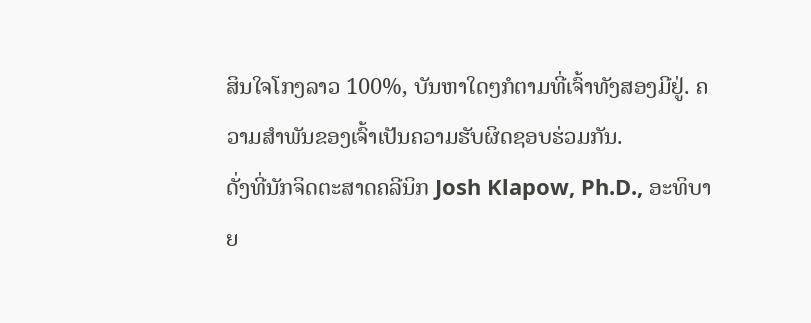ສິນໃຈໂກງລາວ 100%, ບັນຫາໃດໆກໍຕາມທີ່ເຈົ້າທັງສອງມີຢູ່. ຄວາມສຳພັນຂອງເຈົ້າເປັນຄວາມຮັບຜິດຊອບຮ່ວມກັນ.
ດັ່ງທີ່ນັກຈິດຕະສາດຄລີນິກ Josh Klapow, Ph.D., ອະທິບາຍ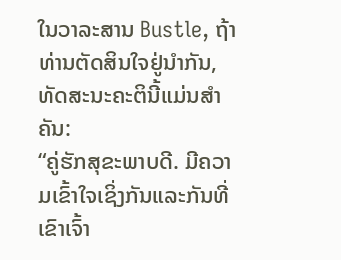ໃນວາລະສານ Bustle, ຖ້າທ່ານຕັດສິນໃຈຢູ່ນຳກັນ, ທັດສະນະຄະຕິນີ້ແມ່ນສຳຄັນ:
“ຄູ່ຮັກສຸຂະພາບດີ. ມີຄວາມເຂົ້າໃຈເຊິ່ງກັນແລະກັນທີ່ເຂົາເຈົ້າ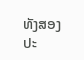ທັງສອງປະ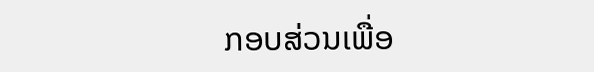ກອບສ່ວນເພື່ອ